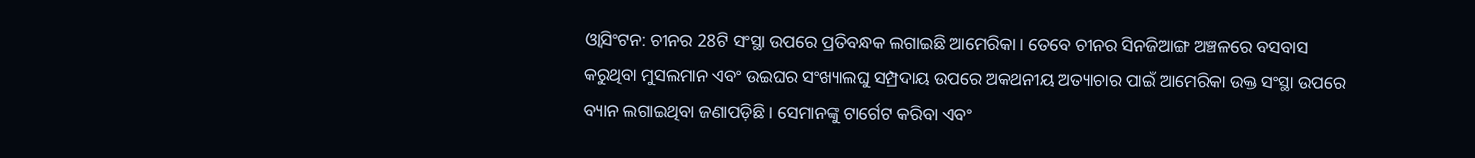ଓ୍ବାସିଂଟନ: ଚୀନର 28ଟି ସଂସ୍ଥା ଉପରେ ପ୍ରତିବନ୍ଧକ ଲଗାଇଛି ଆମେରିକା। ତେବେ ଚୀନର ସିନଜିଆଙ୍ଗ ଅଞ୍ଚଳରେ ବସବାସ କରୁଥିବା ମୁସଲମାନ ଏବଂ ଉଇଘର ସଂଖ୍ୟାଲଘୁ ସମ୍ପ୍ରଦାୟ ଉପରେ ଅକଥନୀୟ ଅତ୍ୟାଚାର ପାଇଁ ଆମେରିକା ଉକ୍ତ ସଂସ୍ଥା ଉପରେ ବ୍ୟାନ ଲଗାଇଥିବା ଜଣାପଡ଼ିଛି । ସେମାନଙ୍କୁ ଟାର୍ଗେଟ କରିବା ଏବଂ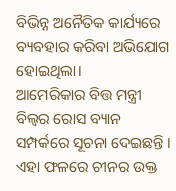ବିଭିନ୍ନ ଅନୈତିକ କାର୍ଯ୍ୟରେ ବ୍ୟବହାର କରିବା ଅଭିଯୋଗ ହୋଇଥିଲା।
ଆମେରିକାର ବିତ୍ତ ମନ୍ତ୍ରୀ ବିଲ୍ବର ରୋସ ବ୍ୟାନ ସମ୍ପର୍କରେ ସୂଚନା ଦେଇଛନ୍ତି । ଏହା ଫଳରେ ଚୀନର ଉକ୍ତ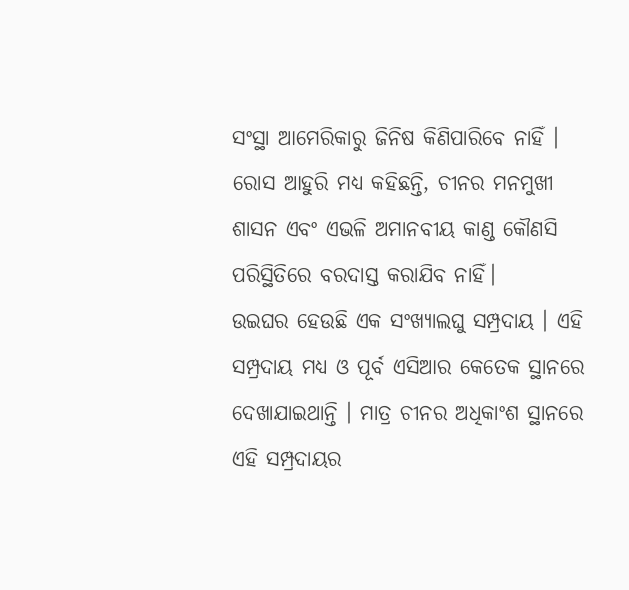ସଂସ୍ଥା ଆମେରିକାରୁ ଜିନିଷ କିଣିପାରିବେ ନାହିଁ । ରୋସ ଆହୁରି ମଧ୍ୟ କହିଛନ୍ତି, ଚୀନର ମନମୁଖୀ ଶାସନ ଏବଂ ଏଭଳି ଅମାନବୀୟ କାଣ୍ଡ କୌଣସି ପରିସ୍ଥିତିରେ ବରଦାସ୍ତ କରାଯିବ ନାହିଁ।
ଉଇଘର ହେଉଛି ଏକ ସଂଖ୍ୟାଲଘୁ ସମ୍ପ୍ରଦାୟ । ଏହି ସମ୍ପ୍ରଦାୟ ମଧ୍ୟ ଓ ପୂର୍ବ ଏସିଆର କେତେକ ସ୍ଥାନରେ ଦେଖାଯାଇଥାନ୍ତି । ମାତ୍ର ଚୀନର ଅଧିକାଂଶ ସ୍ଥାନରେ ଏହି ସମ୍ପ୍ରଦାୟର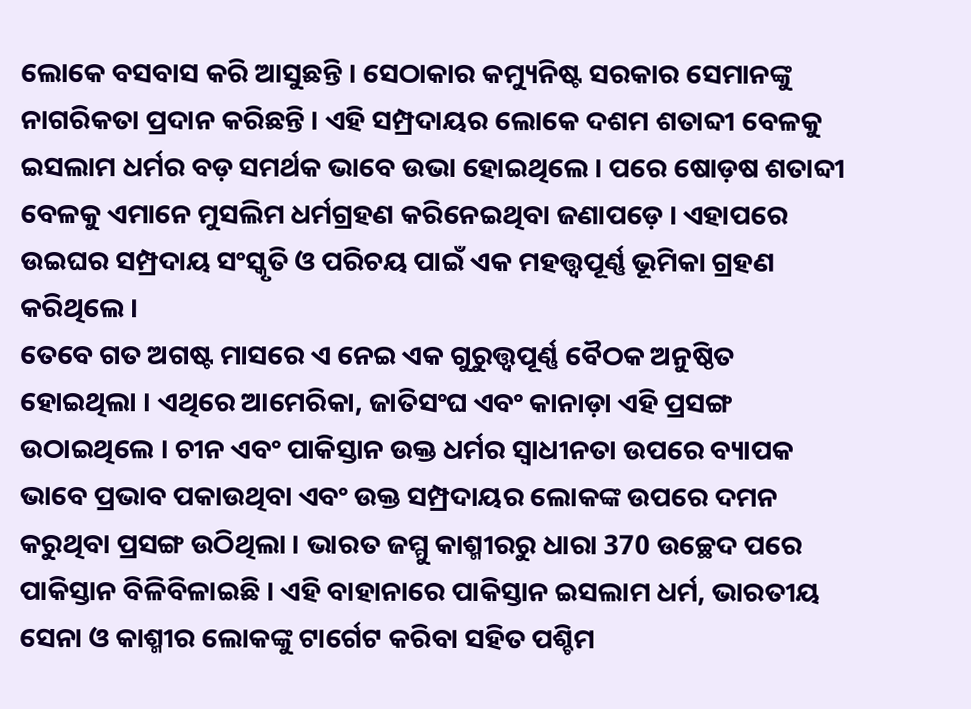ଲୋକେ ବସବାସ କରି ଆସୁଛନ୍ତି । ସେଠାକାର କମ୍ୟୁନିଷ୍ଟ ସରକାର ସେମାନଙ୍କୁ ନାଗରିକତା ପ୍ରଦାନ କରିଛନ୍ତି । ଏହି ସମ୍ପ୍ରଦାୟର ଲୋକେ ଦଶମ ଶତାବ୍ଦୀ ବେଳକୁ ଇସଲାମ ଧର୍ମର ବଡ଼ ସମର୍ଥକ ଭାବେ ଉଭା ହୋଇଥିଲେ । ପରେ ଷୋଡ଼ଷ ଶତାବ୍ଦୀ ବେଳକୁ ଏମାନେ ମୁସଲିମ ଧର୍ମଗ୍ରହଣ କରିନେଇଥିବା ଜଣାପଡ଼େ । ଏହାପରେ ଉଇଘର ସମ୍ପ୍ରଦାୟ ସଂସ୍କୃତି ଓ ପରିଚୟ ପାଇଁ ଏକ ମହତ୍ତ୍ବପୂର୍ଣ୍ଣ ଭୂମିକା ଗ୍ରହଣ କରିଥିଲେ ।
ତେବେ ଗତ ଅଗଷ୍ଟ ମାସରେ ଏ ନେଇ ଏକ ଗୁରୁତ୍ତ୍ବପୂର୍ଣ୍ଣ ବୈଠକ ଅନୁଷ୍ଠିତ ହୋଇଥିଲା । ଏଥିରେ ଆମେରିକା, ଜାତିସଂଘ ଏବଂ କାନାଡ଼ା ଏହି ପ୍ରସଙ୍ଗ ଉଠାଇଥିଲେ । ଚୀନ ଏବଂ ପାକିସ୍ତାନ ଉକ୍ତ ଧର୍ମର ସ୍ବାଧୀନତା ଉପରେ ବ୍ୟାପକ ଭାବେ ପ୍ରଭାବ ପକାଉଥିବା ଏବଂ ଉକ୍ତ ସମ୍ପ୍ରଦାୟର ଲୋକଙ୍କ ଉପରେ ଦମନ କରୁଥିବା ପ୍ରସଙ୍ଗ ଉଠିଥିଲା । ଭାରତ ଜମ୍ମୁ କାଶ୍ମୀରରୁ ଧାରା 370 ଉଚ୍ଛେଦ ପରେ ପାକିସ୍ତାନ ବିଳିବିଳାଇଛି । ଏହି ବାହାନାରେ ପାକିସ୍ତାନ ଇସଲାମ ଧର୍ମ, ଭାରତୀୟ ସେନା ଓ କାଶ୍ମୀର ଲୋକଙ୍କୁ ଟାର୍ଗେଟ କରିବା ସହିତ ପଶ୍ଚିମ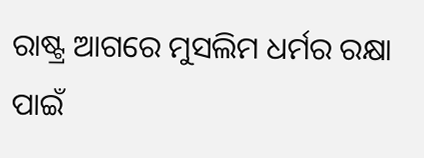ରାଷ୍ଟ୍ର ଆଗରେ ମୁସଲିମ ଧର୍ମର ରକ୍ଷା ପାଇଁ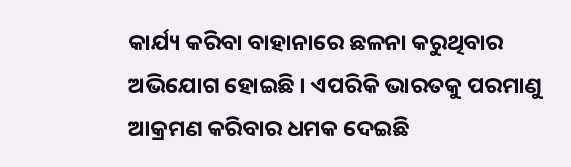କାର୍ଯ୍ୟ କରିବା ବାହାନାରେ ଛଳନା କରୁଥିବାର ଅଭିଯୋଗ ହୋଇଛି । ଏପରିକି ଭାରତକୁ ପରମାଣୁ ଆକ୍ରମଣ କରିବାର ଧମକ ଦେଇଛି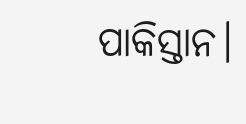ପାକିସ୍ତାନ।